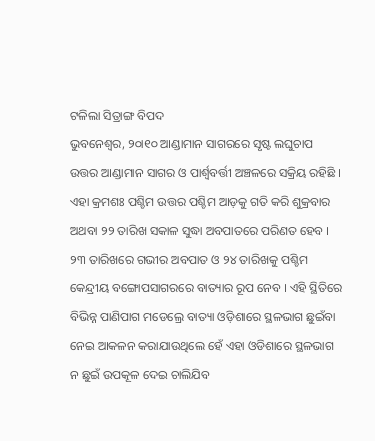ଟଳିଲା ସିତ୍ରାଙ୍ଗ ବିପଦ
ଭୁବନେଶ୍ୱର, ୨୦ା୧୦ ଆଣ୍ଡାମାନ ସାଗରରେ ସୃଷ୍ଟ ଲଘୁଚାପ ଉତ୍ତର ଆଣ୍ଡାମାନ ସାଗର ଓ ପାର୍ଶ୍ୱବର୍ତ୍ତୀ ଅଞ୍ଚଳରେ ସକ୍ରିୟ ରହିଛି । ଏହା କ୍ରମଶଃ ପଶ୍ଚିମ ଉତ୍ତର ପଶ୍ଚିମ ଆଡ଼କୁ ଗତି କରି ଶୁକ୍ରବାର ଅଥବା ୨୨ ତାରିଖ ସକାଳ ସୁଦ୍ଧା ଅବପାତରେ ପରିଣତ ହେବ । ୨୩ ତାରିଖରେ ଗଭୀର ଅବପାତ ଓ ୨୪ ତାରିଖକୁ ପଶ୍ଚିମ କେନ୍ଦ୍ରୀୟ ବଙ୍ଗୋପସାଗରରେ ବାତ୍ୟାର ରୂପ ନେବ । ଏହି ସ୍ଥିତିରେ ବିଭିନ୍ନ ପାଣିପାଗ ମଡେଲ୍ରେ ବାତ୍ୟା ଓଡ଼ିଶାରେ ସ୍ଥଳଭାଗ ଛୁଇଁବା ନେଇ ଆକଳନ କରାଯାଉଥିଲେ ହେଁ ଏହା ଓଡିଶାରେ ସ୍ଥଳଭାଗ ନ ଛୁଇଁ ଉପକୂଳ ଦେଇ ଚାଲିଯିବ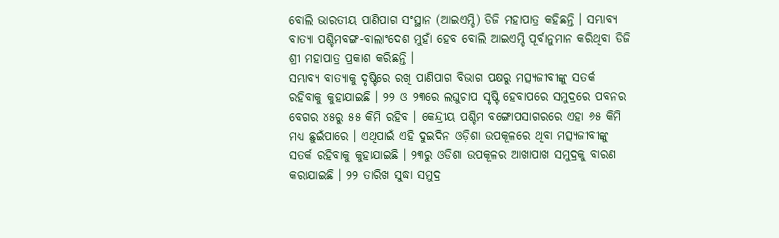ବୋଲି ଭାରତୀୟ ପାଣିପାଗ ସଂସ୍ଥାନ (ଆଇଏମ୍ଡି) ଡିଜି ମହାପାତ୍ର କହିଛନ୍ତି । ସମ୍ଭାବ୍ୟ ବାତ୍ୟା ପଶ୍ଚିମବଙ୍ଗ-ବାଲାଂଦେଶ ମୁହାଁ ହେବ ବୋଲି ଆଇଏମ୍ଡି ପୂର୍ବାନୁମାନ କରିଥିବା ଡିଜି ଶ୍ରୀ ମହାପାତ୍ର ପ୍ରକାଶ କରିଛନ୍ତି ।
ସମ୍ଭାବ୍ୟ ବାତ୍ୟାକୁ ଦୃଷ୍ଟିରେ ରଖି ପାଣିପାଗ ବିଭାଗ ପକ୍ଷରୁ ମତ୍ସ୍ୟଜୀବୀଙ୍କୁ ସତର୍କ ରହିବାକୁ କୁହାଯାଇଛି । ୨୨ ଓ ୨୩ରେ ଲଘୁଚାପ ସୃଷ୍ଟି ହେବାପରେ ସମୁଦ୍ରରେ ପବନର ବେଗର ୪୫ରୁ ୫୫ କିମି ରହିବ । କେନ୍ଦ୍ରୀୟ ପଶ୍ଚିମ ବଙ୍ଗୋପସାଗରରେ ଏହା ୬୫ କିମି ମଧ୍ୟ ଛୁଇଁପାରେ । ଏଥିପାଇଁ ଏହି ଦୁଇଦିନ ଓଡ଼ିଶା ଉପକୂଳରେ ଥିବା ମତ୍ସ୍ୟଜୀବୀଙ୍କୁ ସତର୍କ ରହିବାକୁ କୁହାଯାଇଛି । ୨୩ରୁ ଓଡିଶା ଉପକୂଳର ଆଖାପାଖ ସମୁଦ୍ରକୁ ବାରଣ କରାଯାଇଛି । ୨୨ ତାରିଖ ସୁଦ୍ଧା ସମୁଦ୍ର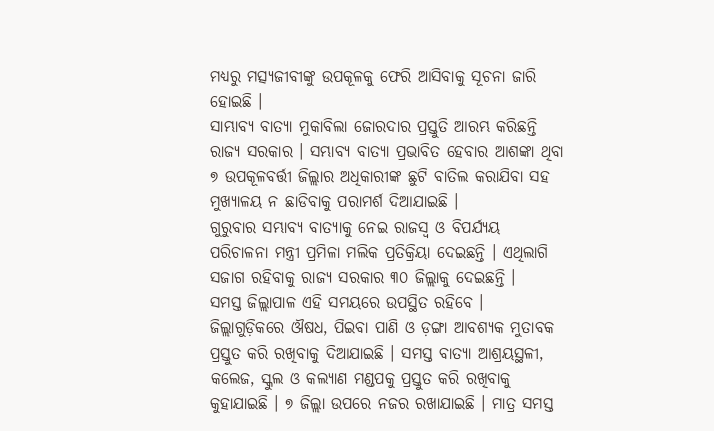ମଧ୍ୟରୁ ମତ୍ସ୍ୟଜୀବୀଙ୍କୁ ଉପକୂଳକୁ ଫେରି ଆସିବାକୁ ସୂଚନା ଜାରି ହୋଇଛି ।
ସାମ୍ଭାବ୍ୟ ବାତ୍ୟା ମୁକାବିଲା ଜୋରଦାର ପ୍ରସ୍ତୁତି ଆରମ୍ଭ କରିଛନ୍ତି ରାଜ୍ୟ ସରକାର । ସମ୍ଭାବ୍ୟ ବାତ୍ୟା ପ୍ରଭାବିତ ହେବାର ଆଶଙ୍କା ଥିବା ୭ ଉପକୂଳବର୍ତ୍ତୀ ଜିଲ୍ଲାର ଅଧିକାରୀଙ୍କ ଛୁଟି ବାତିଲ କରାଯିବା ସହ ମୁଖ୍ୟାଳୟ ନ ଛାଡିବାକୁ ପରାମର୍ଶ ଦିଆଯାଇଛି ।
ଗୁରୁବାର ସମ୍ଭାବ୍ୟ ବାତ୍ୟାକୁ ନେଇ ରାଜସ୍ୱ ଓ ବିପର୍ଯ୍ୟୟ ପରିଚାଳନା ମନ୍ତ୍ରୀ ପ୍ରମିଳା ମଲିକ ପ୍ରତିକ୍ରିୟା ଦେଇଛନ୍ତି । ଏଥିଲାଗି ସଜାଗ ରହିବାକୁ ରାଜ୍ୟ ସରକାର ୩୦ ଜିଲ୍ଲାକୁ ଦେଇଛନ୍ତି ।
ସମସ୍ତ ଜିଲ୍ଲାପାଳ ଏହି ସମୟରେ ଉପସ୍ଥିତ ରହିବେ । ଜିଲ୍ଲାଗୁଡ଼ିକରେ ଔଷଧ, ପିଇବା ପାଣି ଓ ଡ଼ଙ୍ଗା ଆବଶ୍ୟକ ମୁତାବକ ପ୍ରସ୍ତୁତ କରି ରଖିବାକୁ ଦିଆଯାଇଛି । ସମସ୍ତ ବାତ୍ୟା ଆଶ୍ରୟସ୍ଥଳୀ, କଲେଜ, ସ୍କୁଲ ଓ କଲ୍ୟାଣ ମଣ୍ଡପକୁ ପ୍ରସ୍ତୁତ କରି ରଖିବାକୁ କୁହାଯାଇଛି । ୭ ଜିଲ୍ଲା ଉପରେ ନଜର ରଖାଯାଇଛି । ମାତ୍ର ସମସ୍ତ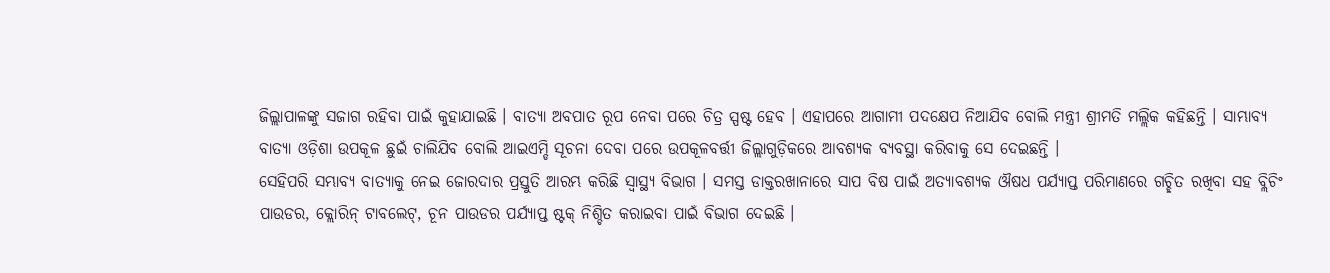ଜିଲ୍ଲାପାଳଙ୍କୁ ସଜାଗ ରହିବା ପାଇଁ କୁହାଯାଇଛି । ବାତ୍ୟା ଅବପାତ ରୂପ ନେବା ପରେ ଚିତ୍ର ସ୍ପଷ୍ଟ ହେବ । ଏହାପରେ ଆଗାମୀ ପଦକ୍ଷେପ ନିଆଯିବ ବୋଲି ମନ୍ତ୍ରୀ ଶ୍ରୀମତି ମଲ୍ଲିକ କହିଛନ୍ତି । ସାମ୍ଭାବ୍ୟ ବାତ୍ୟା ଓଡ଼ିଶା ଉପକୂଳ ଛୁଇଁ ଚାଲିଯିବ ବୋଲି ଆଇଏମ୍ଡି ସୂଚନା ଦେବା ପରେ ଉପକୂଳବର୍ତ୍ତୀ ଜିଲ୍ଲାଗୁଡ଼ିକରେ ଆବଶ୍ୟକ ବ୍ୟବସ୍ଥା କରିବାକୁ ସେ ଦେଇଛନ୍ତି ।
ସେହିପରି ସମ୍ଭାବ୍ୟ ବାତ୍ୟାକୁ ନେଇ ଜୋରଦାର ପ୍ରସ୍ତୁତି ଆରମ୍ଭ କରିଛି ସ୍ୱାସ୍ଥ୍ୟ ବିଭାଗ । ସମସ୍ତ ଡାକ୍ତରଖାନାରେ ସାପ ବିଷ ପାଇଁ ଅତ୍ୟାବଶ୍ୟକ ଔଷଧ ପର୍ଯ୍ୟାପ୍ତ ପରିମାଣରେ ଗଚ୍ଛିତ ରଖିବା ସହ ବ୍ଲିଚିଂ ପାଉଡର, କ୍ଲୋରିନ୍ ଟାବଲେଟ୍, ଚୂନ ପାଉଡର ପର୍ଯ୍ୟାପ୍ତ ଷ୍ଟକ୍ ନିଶ୍ଚିତ କରାଇବା ପାଇଁ ବିଭାଗ ଦେଇଛି ।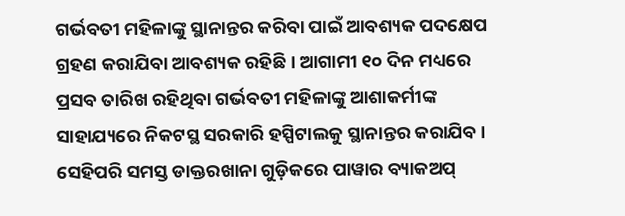ଗର୍ଭବତୀ ମହିଳାଙ୍କୁ ସ୍ଥାନାନ୍ତର କରିବା ପାଇଁ ଆବଶ୍ୟକ ପଦକ୍ଷେପ ଗ୍ରହଣ କରାଯିବା ଆବଶ୍ୟକ ରହିଛି । ଆଗାମୀ ୧୦ ଦିନ ମଧ୍ୟରେ ପ୍ରସବ ତାରିଖ ରହିଥିବା ଗର୍ଭବତୀ ମହିଳାଙ୍କୁ ଆଶାକର୍ମୀଙ୍କ ସାହାଯ୍ୟରେ ନିକଟସ୍ଥ ସରକାରି ହସ୍ପିଟାଲକୁ ସ୍ଥାନାନ୍ତର କରାଯିବ । ସେହିପରି ସମସ୍ତ ଡାକ୍ତରଖାନା ଗୁଡ଼ିକରେ ପାୱାର ବ୍ୟାକଅପ୍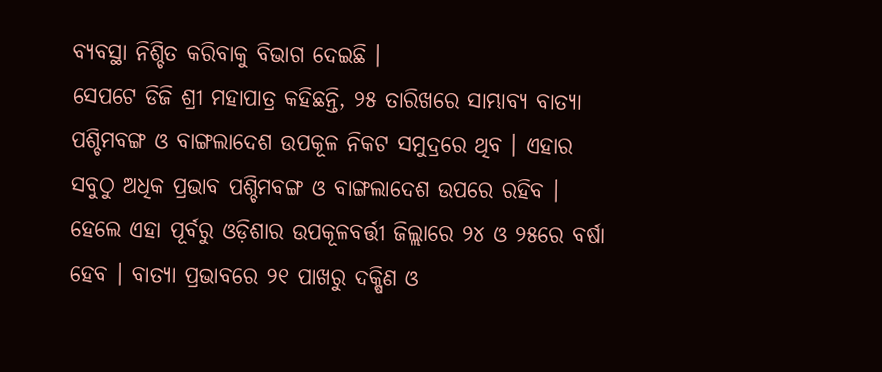ବ୍ୟବସ୍ଥା ନିଶ୍ଚିତ କରିବାକୁ ବିଭାଗ ଦେଇଛି ।
ସେପଟେ ଡିଜି ଶ୍ରୀ ମହାପାତ୍ର କହିଛନ୍ତି, ୨୫ ତାରିଖରେ ସାମ୍ଭାବ୍ୟ ବାତ୍ୟା ପଶ୍ଚିମବଙ୍ଗ ଓ ବାଙ୍ଗଲାଦେଶ ଉପକୂଳ ନିକଟ ସମୁଦ୍ରରେ ଥିବ । ଏହାର ସବୁଠୁ ଅଧିକ ପ୍ରଭାବ ପଶ୍ଚିମବଙ୍ଗ ଓ ବାଙ୍ଗଲାଦେଶ ଉପରେ ରହିବ । ହେଲେ ଏହା ପୂର୍ବରୁ ଓଡ଼ିଶାର ଉପକୂଳବର୍ତ୍ତୀ ଜିଲ୍ଲାରେ ୨୪ ଓ ୨୫ରେ ବର୍ଷା ହେବ । ବାତ୍ୟା ପ୍ରଭାବରେ ୨୧ ପାଖରୁ ଦକ୍ଷିଣ ଓ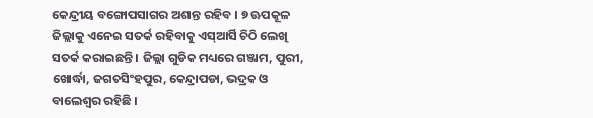କେନ୍ଦ୍ରୀୟ ବଙ୍ଗୋପସାଗର ଅଶାନ୍ତ ରହିବ । ୭ ଊପକୂଳ ଜିଲ୍ଲାକୁ ଏନେଇ ସତର୍କ ରହିବାକୁ ଏସ୍ଆର୍ସି ଚିଠି ଲେଖି ସତର୍କ କରାଇଛନ୍ତି । ଜିଲ୍ଲା ଗୁଡିକ ମଧ୍ୟରେ ଗଞ୍ଜାମ, ପୁରୀ, ଖୋର୍ଦ୍ଧା, ଜଗତସିଂହପୁର, କେନ୍ଦ୍ରାପଡା, ଭଦ୍ରକ ଓ ବାଲେଶ୍ୱର ରହିଛି ।